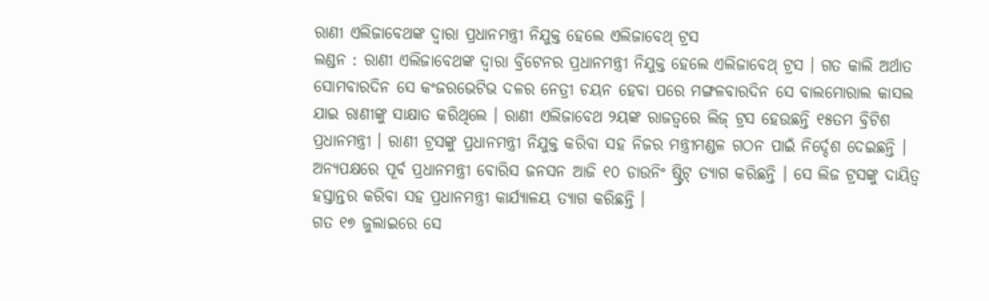ରାଣୀ ଏଲିଜାବେଥଙ୍କ ଦ୍ବାରା ପ୍ରଧାନମନ୍ତ୍ରୀ ନିଯୁକ୍ତ ହେଲେ ଏଲିଜାବେଥ୍ ଟ୍ରସ
ଲଣ୍ଡନ : ରାଣୀ ଏଲିଜାବେଥଙ୍କ ଦ୍ବାରା ବ୍ରିଟେନର ପ୍ରଧାନମନ୍ତ୍ରୀ ନିଯୁକ୍ତ ହେଲେ ଏଲିଜାବେଥ୍ ଟ୍ରସ । ଗତ କାଲି ଅର୍ଥାତ ସୋମବାରଦିନ ସେ କଂଜରଭେଟିଭ ଦଳର ନେତ୍ରୀ ଚୟନ ହେବା ପରେ ମଙ୍ଗଳବାରଦିନ ସେ ବାଲମୋରାଲ କାସଲ ଯାଇ ରାଣୀଙ୍କୁ ସାକ୍ଷାତ କରିଥିଲେ । ରାଣୀ ଏଲିଜାବେଥ ୨ୟଙ୍କ ରାଜତ୍ବରେ ଲିଜ୍ ଟ୍ରସ ହେଉଛନ୍ତି ୧୫ତମ ବ୍ରିଟିଶ ପ୍ରଧାନମନ୍ତ୍ରୀ । ରାଣୀ ଟ୍ରସଙ୍କୁ ପ୍ରଧାନମନ୍ତ୍ରୀ ନିଯୁକ୍ତ କରିବା ସହ ନିଜର ମନ୍ତ୍ରୀମଣ୍ଡଳ ଗଠନ ପାଇଁ ନିର୍ଦ୍ଦେଶ ଦେଇଛନ୍ତି । ଅନ୍ୟପକ୍ଷରେ ପୂର୍ବ ପ୍ରଧାନମନ୍ତ୍ରୀ ବୋରିସ ଜନସନ ଆଜି ୧୦ ଡାଉନିଂ ଷ୍ଟ୍ରିଟ୍ ତ୍ୟାଗ କରିଛନ୍ତି । ସେ ଲିଜ ଟ୍ରସଙ୍କୁ ଦାୟିତ୍ବ ହସ୍ତାନ୍ତର କରିବା ସହ ପ୍ରଧାନମନ୍ତ୍ରୀ କାର୍ଯ୍ୟାଳୟ ତ୍ୟାଗ କରିଛନ୍ତି ।
ଗତ ୧୭ ଜୁଲାଇରେ ସେ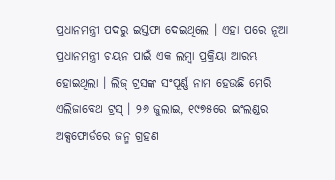ପ୍ରଧାନମନ୍ତ୍ରୀ ପଦରୁ ଇସ୍ତଫା ଦେଇଥିଲେ । ଏହା ପରେ ନୂଆ ପ୍ରଧାନମନ୍ତ୍ରୀ ଚୟନ ପାଇଁ ଏକ ଲମ୍ବା ପ୍ରକ୍ରିୟା ଆରମ୍ଭ ହୋଇଥିଲା । ଲିଜ୍ ଟ୍ରସଙ୍କ ସଂପୂର୍ଣ୍ଣ ନାମ ହେଉଛି ମେରି ଏଲିଜାବେଥ ଟ୍ରସ୍ । ୨୬ ଜୁଲାଇ, ୧୯୭୫ରେ ଇଂଲଣ୍ଡର ଅକ୍ସଫୋର୍ଡରେ ଜନ୍ମ ଗ୍ରହଣ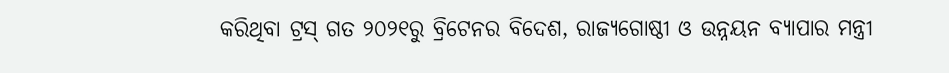କରିଥିବା ଟ୍ରସ୍ ଗତ ୨୦୨୧ରୁ ବ୍ରିଟେନର ବିଦେଶ, ରାଜ୍ୟଗୋଷ୍ଠୀ ଓ ଉନ୍ନୟନ ବ୍ୟାପାର ମନ୍ତ୍ରୀ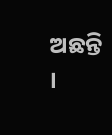ଅଛନ୍ତି ।